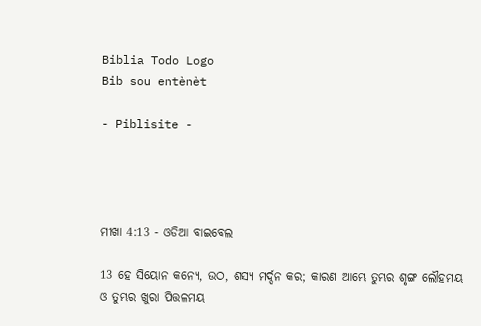Biblia Todo Logo
Bib sou entènèt

- Piblisite -




ମୀଖା 4:13 - ଓଡିଆ ବାଇବେଲ

13 ହେ ସିୟୋନ କନ୍ୟେ, ଉଠ, ଶସ୍ୟ ମର୍ଦ୍ଦନ କର; କାରଣ ଆମ୍ଭେ ତୁମ୍ଭର ଶୃଙ୍ଗ ଲୌହମୟ ଓ ତୁମ୍ଭର ଖୁରା ପିତ୍ତଳମୟ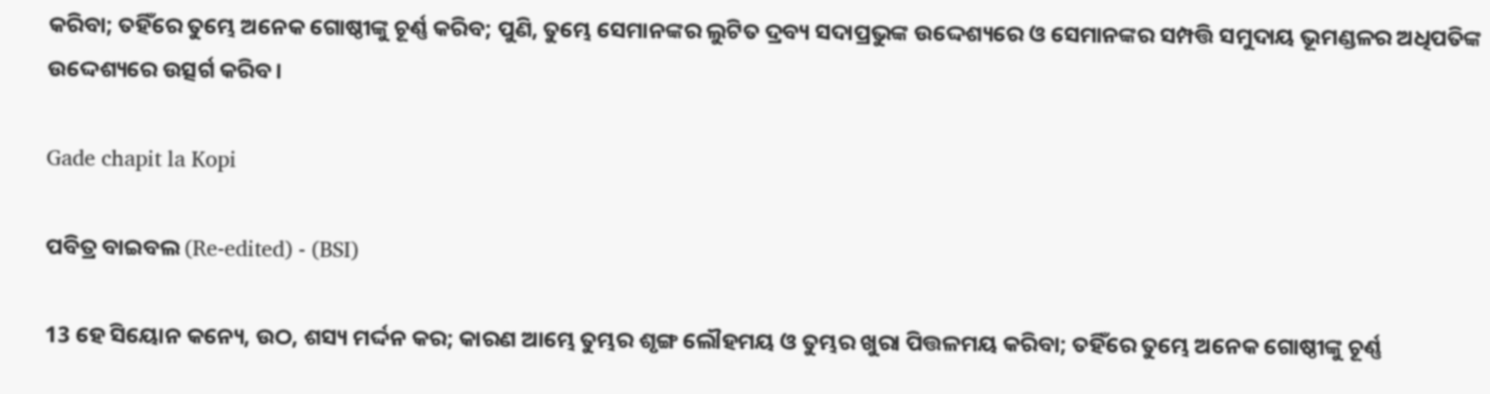କରିବା; ତହିଁରେ ତୁମ୍ଭେ ଅନେକ ଗୋଷ୍ଠୀଙ୍କୁ ଚୂର୍ଣ୍ଣ କରିବ; ପୁଣି, ତୁମ୍ଭେ ସେମାନଙ୍କର ଲୁଟିତ ଦ୍ରବ୍ୟ ସଦାପ୍ରଭୁଙ୍କ ଉଦ୍ଦେଶ୍ୟରେ ଓ ସେମାନଙ୍କର ସମ୍ପତ୍ତି ସମୁଦାୟ ଭୂମଣ୍ଡଳର ଅଧିପତିଙ୍କ ଉଦ୍ଦେଶ୍ୟରେ ଉତ୍ସର୍ଗ କରିବ।

Gade chapit la Kopi

ପବିତ୍ର ବାଇବଲ (Re-edited) - (BSI)

13 ହେ ସିୟୋନ କନ୍ୟେ, ଉଠ, ଶସ୍ୟ ମର୍ଦ୍ଦନ କର; କାରଣ ଆମ୍ଭେ ତୁମ୍ଭର ଶୃଙ୍ଗ ଲୌହମୟ ଓ ତୁମ୍ଭର ଖୁରା ପିତ୍ତଳମୟ କରିବା; ତହିଁରେ ତୁମ୍ଭେ ଅନେକ ଗୋଷ୍ଠୀଙ୍କୁ ଚୂର୍ଣ୍ଣ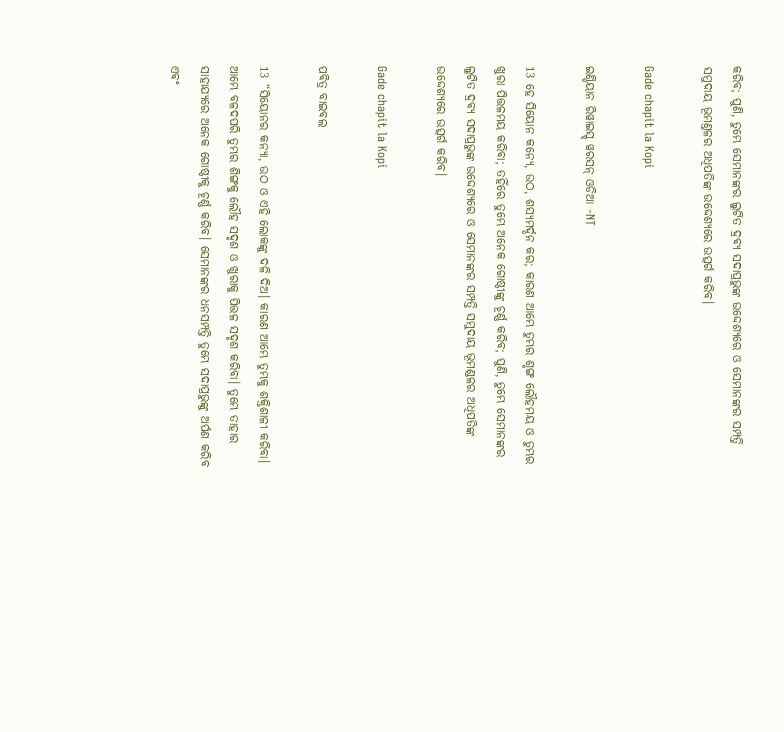କରିବ; ପୁଣି, ତୁମ୍ଭେ ସେମାନଙ୍କର ଲୁଟିତ ଦ୍ରବ୍ୟ ସଦାପ୍ରଭୁଙ୍କ ଉଦ୍ଦେଶ୍ୟରେ ଓ ସେମାନଙ୍କର ସମ୍ପତ୍ତି ସମୁଦାୟ ଭୂମଣ୍ତଳର ଅଧିପତିଙ୍କ ଉଦ୍ଦେଶ୍ୟରେ ଉତ୍ସର୍ଗ କରିବ।

Gade chapit la Kopi

ଇଣ୍ଡିୟାନ ରିୱାଇସ୍ଡ୍ ୱରସନ୍ ଓଡିଆ -NT

13 ହେ ସିୟୋନ କନ୍ୟେ, ଉଠ, ଶସ୍ୟମର୍ଦ୍ଦନ କର; କାରଣ ଆମ୍ଭେ ତୁମ୍ଭର ଶୃଙ୍ଗ ଲୌହମୟ ଓ ତୁମ୍ଭର ଖୁରା ପିତ୍ତଳମୟ କରିବା; ତହିଁରେ ତୁମ୍ଭେ ଅନେକ ଗୋଷ୍ଠୀଙ୍କୁ ଚୂର୍ଣ୍ଣ କରିବ; ପୁଣି, ତୁମ୍ଭେ ସେମାନଙ୍କର ଲୁଟିତ ଦ୍ରବ୍ୟ ସଦାପ୍ରଭୁଙ୍କ ଉଦ୍ଦେଶ୍ୟରେ ଓ ସେମାନଙ୍କର ସମ୍ପତ୍ତି ସମୁଦାୟ ଭୂମଣ୍ଡଳର ଅଧିପତିଙ୍କ ଉଦ୍ଦେଶ୍ୟରେ ଉତ୍ସର୍ଗ କରିବ।

Gade chapit la Kopi

ପବିତ୍ର ବାଇବଲ

13 “ସିୟୋନର କନ୍ୟା, ଉଠ ଓ ଏହି ଲୋକଙ୍କୁ ଦଳି ଦିଅ। କାରଣ ଆମ୍ଭେ ତୁମ୍ଭକୁ ଶକ୍ତିଶାଳୀ କରିବା। ଆମ୍ଭେ ବଳଦପରି ତୁମ୍ଭର ଶିଙ୍ଗକୁ ଲୌହ ସଦୃଶ ଓ ଖୁରାକୁ ପିତ୍ତଳ ସଦୃଶ କରିବା। ତୁମ୍ଭେ ତାହାର ସାହାଯ୍ୟରେ ଅନେକ ଗୋଷ୍ଠୀକୁ ଚୂର୍ଣ୍ଣ କରିବ। ସେମାନଙ୍କର ଧନସମ୍ପତ୍ତି ତୁମ୍ଭେ ସଦାପ୍ରଭୁଙ୍କୁ ଅର୍ପଣ କରିବ ଏବଂ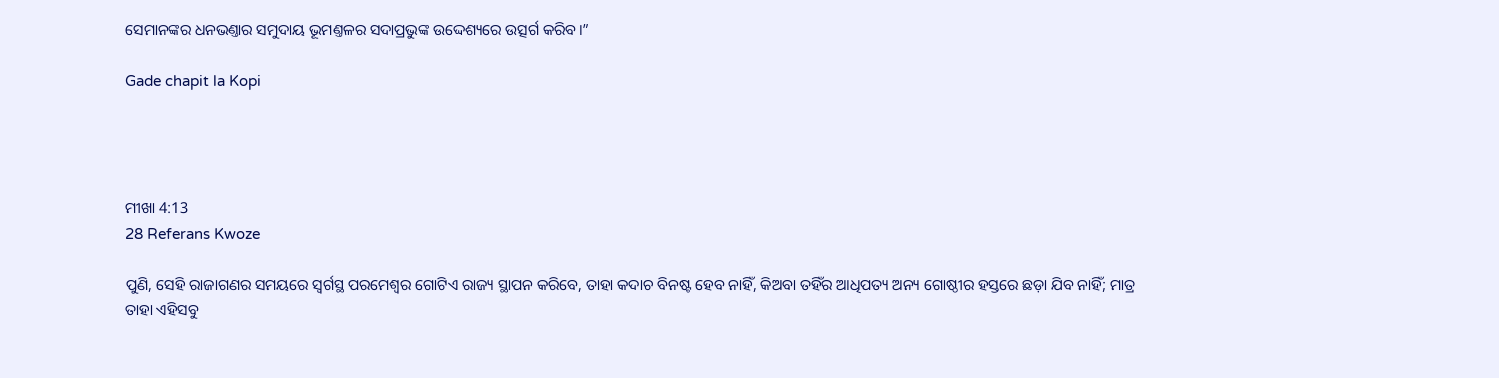ସେମାନଙ୍କର ଧନଭଣ୍ତାର ସମୁଦାୟ ଭୂମଣ୍ତଳର ସଦାପ୍ରଭୁଙ୍କ ଉଦ୍ଦେଶ୍ୟରେ ଉତ୍ସର୍ଗ କରିବ।”

Gade chapit la Kopi




ମୀଖା 4:13
28 Referans Kwoze

ପୁଣି, ସେହି ରାଜାଗଣର ସମୟରେ ସ୍ୱର୍ଗସ୍ଥ ପରମେଶ୍ୱର ଗୋଟିଏ ରାଜ୍ୟ ସ୍ଥାପନ କରିବେ, ତାହା କଦାଚ ବିନଷ୍ଟ ହେବ ନାହିଁ, କିଅବା ତହିଁର ଆଧିପତ୍ୟ ଅନ୍ୟ ଗୋଷ୍ଠୀର ହସ୍ତରେ ଛଡ଼ା ଯିବ ନାହିଁ; ମାତ୍ର ତାହା ଏହିସବୁ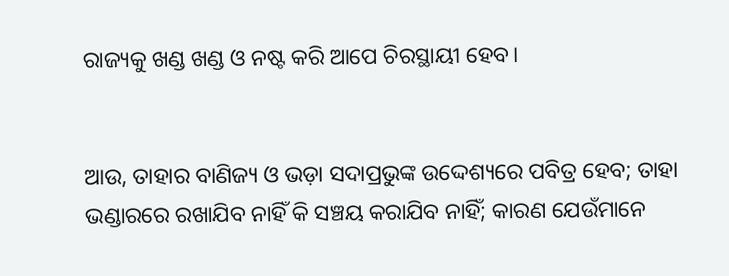ରାଜ୍ୟକୁ ଖଣ୍ଡ ଖଣ୍ଡ ଓ ନଷ୍ଟ କରି ଆପେ ଚିରସ୍ଥାୟୀ ହେବ।


ଆଉ, ତାହାର ବାଣିଜ୍ୟ ଓ ଭଡ଼ା ସଦାପ୍ରଭୁଙ୍କ ଉଦ୍ଦେଶ୍ୟରେ ପବିତ୍ର ହେବ; ତାହା ଭଣ୍ଡାରରେ ରଖାଯିବ ନାହିଁ କି ସଞ୍ଚୟ କରାଯିବ ନାହିଁ; କାରଣ ଯେଉଁମାନେ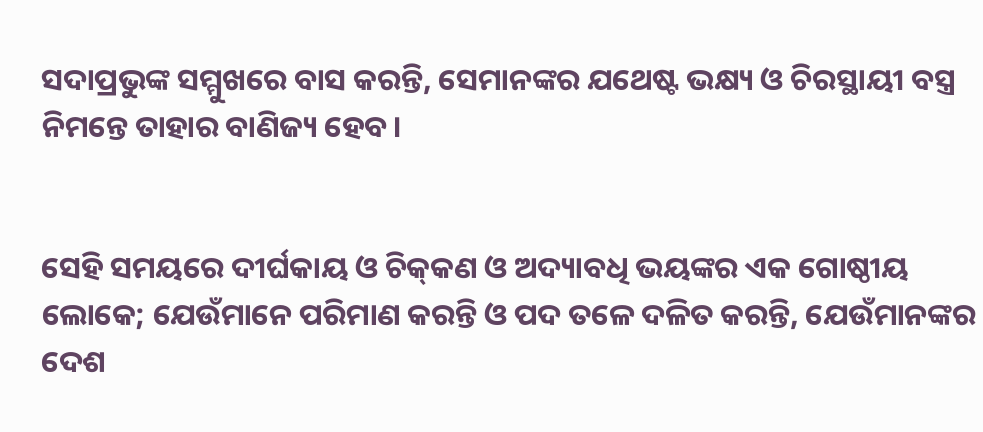ସଦାପ୍ରଭୁଙ୍କ ସମ୍ମୁଖରେ ବାସ କରନ୍ତି, ସେମାନଙ୍କର ଯଥେଷ୍ଟ ଭକ୍ଷ୍ୟ ଓ ଚିରସ୍ଥାୟୀ ବସ୍ତ୍ର ନିମନ୍ତେ ତାହାର ବାଣିଜ୍ୟ ହେବ।


ସେହି ସମୟରେ ଦୀର୍ଘକାୟ ଓ ଚିକ୍‍କଣ ଓ ଅଦ୍ୟାବଧି ଭୟଙ୍କର ଏକ ଗୋଷ୍ଠୀୟ ଲୋକେ; ଯେଉଁମାନେ ପରିମାଣ କରନ୍ତି ଓ ପଦ ତଳେ ଦଳିତ କରନ୍ତି, ଯେଉଁମାନଙ୍କର ଦେଶ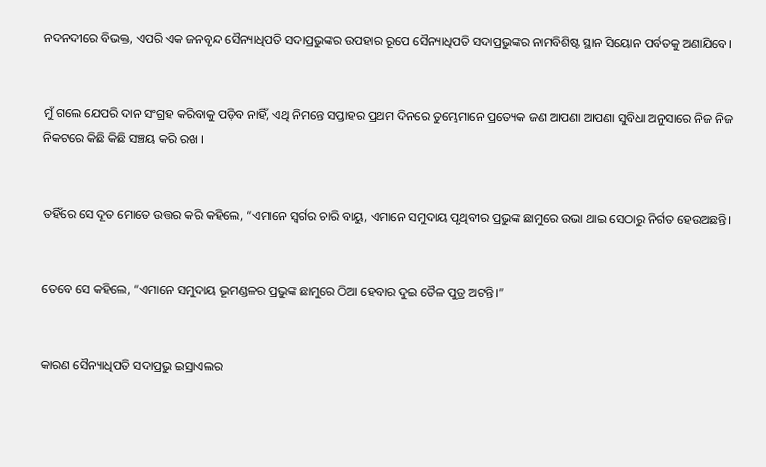ନଦନଦୀରେ ବିଭକ୍ତ, ଏପରି ଏକ ଜନବୃନ୍ଦ ସୈନ୍ୟାଧିପତି ସଦାପ୍ରଭୁଙ୍କର ଉପହାର ରୂପେ ସୈନ୍ୟାଧିପତି ସଦାପ୍ରଭୁଙ୍କର ନାମବିଶିଷ୍ଟ ସ୍ଥାନ ସିୟୋନ ପର୍ବତକୁ ଅଣାଯିବେ।


ମୁଁ ଗଲେ ଯେପରି ଦାନ ସଂଗ୍ରହ କରିବାକୁ ପଡ଼ିବ ନାହିଁ, ଏଥି ନିମନ୍ତେ ସପ୍ତାହର ପ୍ରଥମ ଦିନରେ ତୁମ୍ଭେମାନେ ପ୍ରତ୍ୟେକ ଜଣ ଆପଣା ଆପଣା ସୁବିଧା ଅନୁସାରେ ନିଜ ନିଜ ନିକଟରେ କିଛି କିଛି ସଞ୍ଚୟ କରି ରଖ ।


ତହିଁରେ ସେ ଦୂତ ମୋତେ ଉତ୍ତର କରି କହିଲେ, “ଏମାନେ ସ୍ୱର୍ଗର ଚାରି ବାୟୁ, ଏମାନେ ସମୁଦାୟ ପୃଥିବୀର ପ୍ରଭୁଙ୍କ ଛାମୁରେ ଉଭା ଥାଇ ସେଠାରୁ ନିର୍ଗତ ହେଉଅଛନ୍ତି।


ତେବେ ସେ କହିଲେ, “ଏମାନେ ସମୁଦାୟ ଭୂମଣ୍ଡଳର ପ୍ରଭୁଙ୍କ ଛାମୁରେ ଠିଆ ହେବାର ଦୁଇ ତୈଳ ପୁତ୍ର ଅଟନ୍ତି।”


କାରଣ ସୈନ୍ୟାଧିପତି ସଦାପ୍ରଭୁ ଇସ୍ରାଏଲର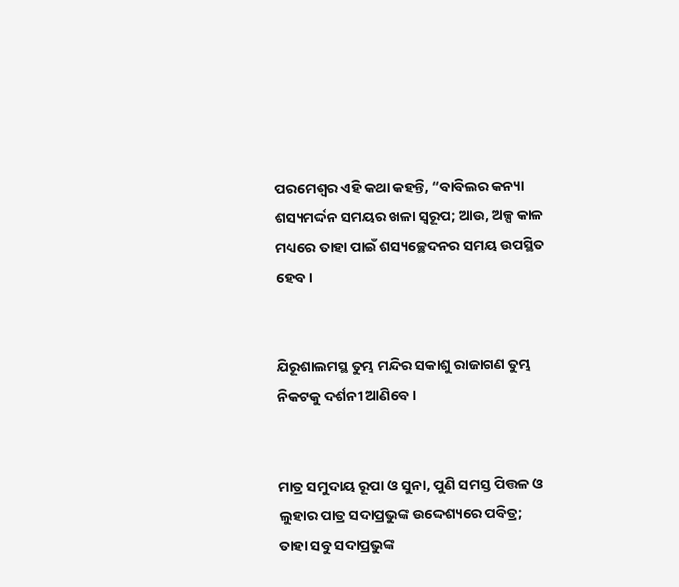ପରମେଶ୍ୱର ଏହି କଥା କହନ୍ତି, “ବାବିଲର କନ୍ୟା ଶସ୍ୟମର୍ଦ୍ଦନ ସମୟର ଖଳା ସ୍ୱରୂପ; ଆଉ, ଅଳ୍ପ କାଳ ମଧ୍ୟରେ ତାହା ପାଇଁ ଶସ୍ୟଚ୍ଛେଦନର ସମୟ ଉପସ୍ଥିତ ହେବ।


ଯିରୂଶାଲମସ୍ଥ ତୁମ୍ଭ ମନ୍ଦିର ସକାଶୁ ରାଜାଗଣ ତୁମ୍ଭ ନିକଟକୁ ଦର୍ଶନୀ ଆଣିବେ।


ମାତ୍ର ସମୁଦାୟ ରୂପା ଓ ସୁନା, ପୁଣି ସମସ୍ତ ପିତ୍ତଳ ଓ ଲୁହାର ପାତ୍ର ସଦାପ୍ରଭୁଙ୍କ ଉଦ୍ଦେଶ୍ୟରେ ପବିତ୍ର; ତାହା ସବୁ ସଦାପ୍ରଭୁଙ୍କ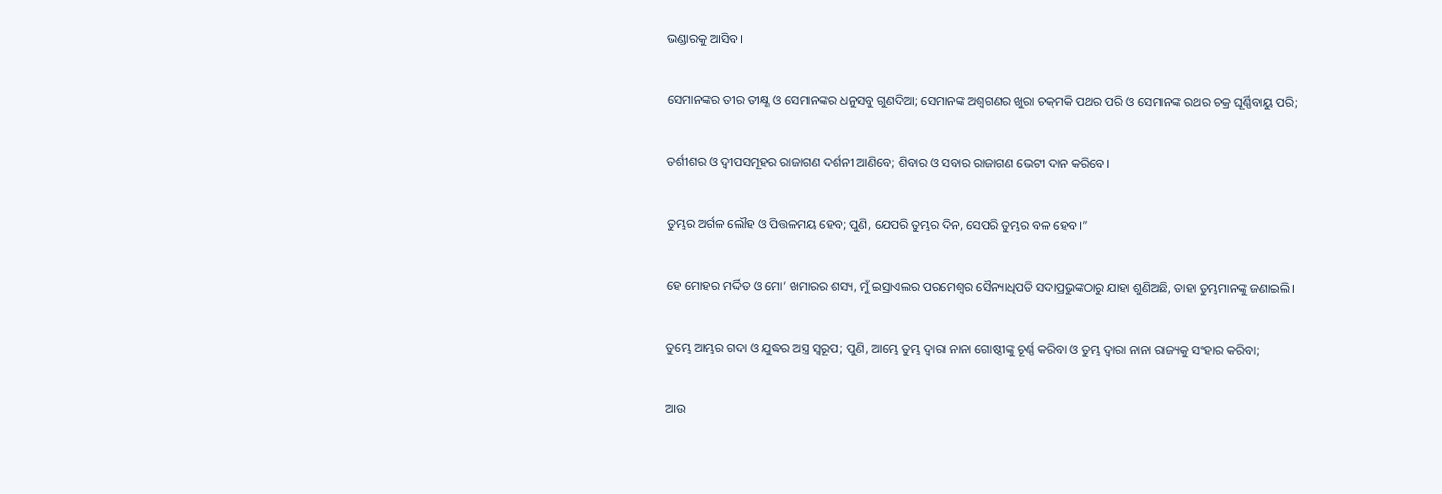ଭଣ୍ଡାରକୁ ଆସିବ।


ସେମାନଙ୍କର ତୀର ତୀକ୍ଷ୍ଣ ଓ ସେମାନଙ୍କର ଧନୁସବୁ ଗୁଣଦିଆ; ସେମାନଙ୍କ ଅଶ୍ୱଗଣର ଖୁରା ଚକ୍‍ମକି ପଥର ପରି ଓ ସେମାନଙ୍କ ରଥର ଚକ୍ର ଘୂର୍ଣ୍ଣିବାୟୁ ପରି;


ତର୍ଶୀଶର ଓ ଦ୍ୱୀପସମୂହର ରାଜାଗଣ ଦର୍ଶନୀ ଆଣିବେ; ଶିବାର ଓ ସବାର ରାଜାଗଣ ଭେଟୀ ଦାନ କରିବେ।


ତୁମ୍ଭର ଅର୍ଗଳ ଲୌହ ଓ ପିତ୍ତଳମୟ ହେବ; ପୁଣି, ଯେପରି ତୁମ୍ଭର ଦିନ, ସେପରି ତୁମ୍ଭର ବଳ ହେବ।”


ହେ ମୋହର ମର୍ଦ୍ଦିତ ଓ ମୋ’ ଖମାରର ଶସ୍ୟ, ମୁଁ ଇସ୍ରାଏଲର ପରମେଶ୍ୱର ସୈନ୍ୟାଧିପତି ସଦାପ୍ରଭୁଙ୍କଠାରୁ ଯାହା ଶୁଣିଅଛି, ତାହା ତୁମ୍ଭମାନଙ୍କୁ ଜଣାଇଲି।


ତୁମ୍ଭେ ଆମ୍ଭର ଗଦା ଓ ଯୁଦ୍ଧର ଅସ୍ତ୍ର ସ୍ୱରୂପ; ପୁଣି, ଆମ୍ଭେ ତୁମ୍ଭ ଦ୍ୱାରା ନାନା ଗୋଷ୍ଠୀଙ୍କୁ ଚୂର୍ଣ୍ଣ କରିବା ଓ ତୁମ୍ଭ ଦ୍ୱାରା ନାନା ରାଜ୍ୟକୁ ସଂହାର କରିବା;


ଆଉ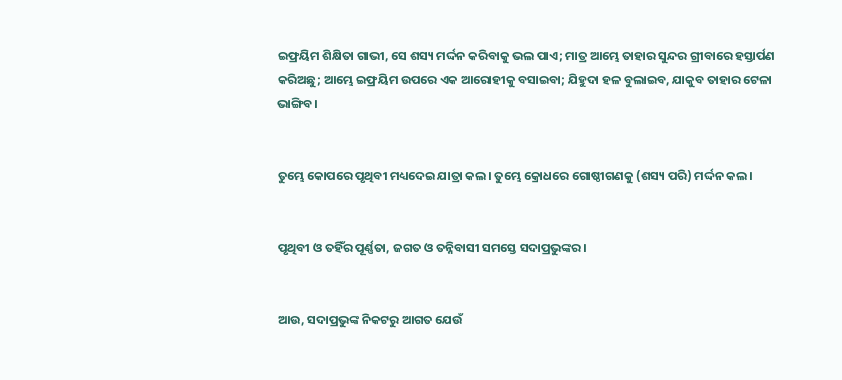ଇଫ୍ରୟିମ ଶିକ୍ଷିତା ଗାଭୀ, ସେ ଶସ୍ୟ ମର୍ଦ୍ଦନ କରିବାକୁ ଭଲ ପାଏ; ମାତ୍ର ଆମ୍ଭେ ତାହାର ସୁନ୍ଦର ଗ୍ରୀବାରେ ହସ୍ତାର୍ପଣ କରିଅଛୁ; ଆମ୍ଭେ ଇଫ୍ରୟିମ ଉପରେ ଏକ ଆରୋହୀକୁ ବସାଇବା; ଯିହୁଦା ହଳ ବୁଲାଇବ, ଯାକୁବ ତାହାର ଟେଳା ଭାଙ୍ଗିବ।


ତୁମ୍ଭେ କୋପରେ ପୃଥିବୀ ମଧ୍ୟଦେଇ ଯାତ୍ରା କଲ। ତୁମ୍ଭେ କ୍ରୋଧରେ ଗୋଷ୍ଠୀଗଣକୁ (ଶସ୍ୟ ପରି) ମର୍ଦ୍ଦନ କଲ।


ପୃଥିବୀ ଓ ତହିଁର ପୂର୍ଣ୍ଣତା, ଜଗତ ଓ ତନ୍ନିବାସୀ ସମସ୍ତେ ସଦାପ୍ରଭୁଙ୍କର।


ଆଉ, ସଦାପ୍ରଭୁଙ୍କ ନିକଟରୁ ଆଗତ ଯେଉଁ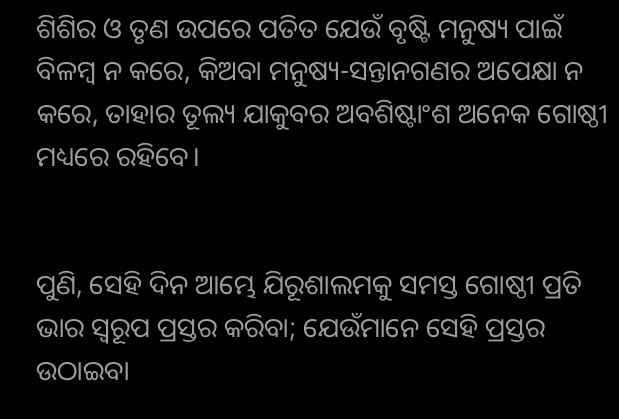ଶିଶିର ଓ ତୃଣ ଉପରେ ପତିତ ଯେଉଁ ବୃଷ୍ଟି ମନୁଷ୍ୟ ପାଇଁ ବିଳମ୍ବ ନ କରେ, କିଅବା ମନୁଷ୍ୟ-ସନ୍ତାନଗଣର ଅପେକ୍ଷା ନ କରେ, ତାହାର ତୂଲ୍ୟ ଯାକୁବର ଅବଶିଷ୍ଟାଂଶ ଅନେକ ଗୋଷ୍ଠୀ ମଧ୍ୟରେ ରହିବେ।


ପୁଣି, ସେହି ଦିନ ଆମ୍ଭେ ଯିରୂଶାଲମକୁ ସମସ୍ତ ଗୋଷ୍ଠୀ ପ୍ରତି ଭାର ସ୍ୱରୂପ ପ୍ରସ୍ତର କରିବା; ଯେଉଁମାନେ ସେହି ପ୍ରସ୍ତର ଉଠାଇବା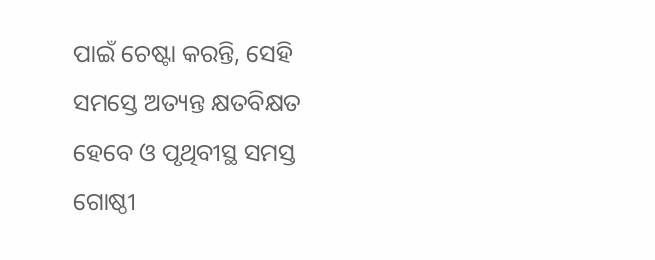ପାଇଁ ଚେଷ୍ଟା କରନ୍ତି, ସେହି ସମସ୍ତେ ଅତ୍ୟନ୍ତ କ୍ଷତବିକ୍ଷତ ହେବେ ଓ ପୃଥିବୀସ୍ଥ ସମସ୍ତ ଗୋଷ୍ଠୀ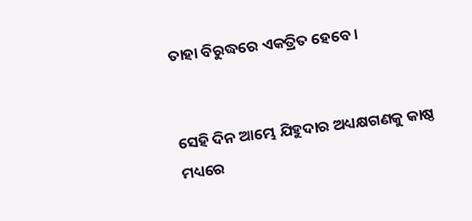ତାହା ବିରୁଦ୍ଧରେ ଏକତ୍ରିତ ହେବେ।


ସେହି ଦିନ ଆମ୍ଭେ ଯିହୁଦାର ଅଧ୍ୟକ୍ଷଗଣକୁ କାଷ୍ଠ ମଧ୍ୟରେ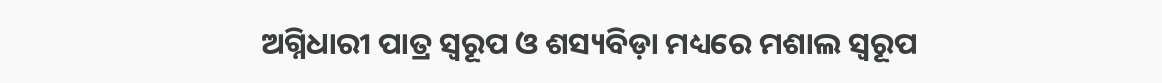ଅଗ୍ନିଧାରୀ ପାତ୍ର ସ୍ୱରୂପ ଓ ଶସ୍ୟବିଡ଼ା ମଧ୍ୟରେ ମଶାଲ ସ୍ୱରୂପ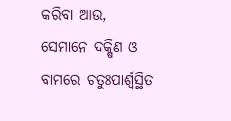କରିବା ଆଉ, ସେମାନେ ଦକ୍ଷିଣ ଓ ବାମରେ ଚତୁଃପାର୍ଶ୍ଵସ୍ଥିତ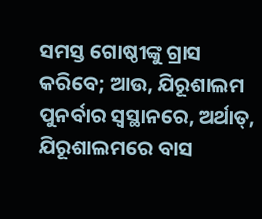ସମସ୍ତ ଗୋଷ୍ଠୀଙ୍କୁ ଗ୍ରାସ କରିବେ; ଆଉ, ଯିରୂଶାଲମ ପୁନର୍ବାର ସ୍ୱସ୍ଥାନରେ, ଅର୍ଥାତ୍‍, ଯିରୂଶାଲମରେ ବାସ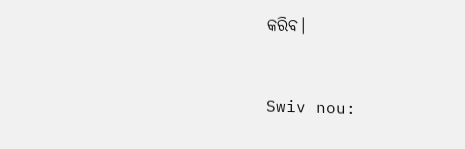କରିବ।


Swiv nou: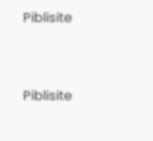Piblisite


Piblisite